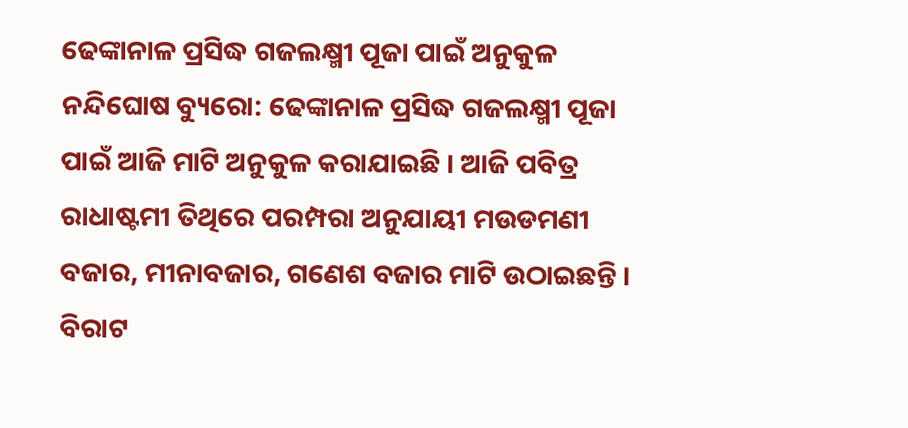ଢେଙ୍କାନାଳ ପ୍ରସିଦ୍ଧ ଗଜଲକ୍ଷ୍ମୀ ପୂଜା ପାଇଁ ଅନୁକୁଳ
ନନ୍ଦିଘୋଷ ବ୍ୟୁରୋ: ଢେଙ୍କାନାଳ ପ୍ରସିଦ୍ଧ ଗଜଲକ୍ଷ୍ମୀ ପୂଜା ପାଇଁ ଆଜି ମାଟି ଅନୁକୁଳ କରାଯାଇଛି । ଆଜି ପବିତ୍ର ରାଧାଷ୍ଟମୀ ତିଥିରେ ପରମ୍ପରା ଅନୁଯାୟୀ ମଉଡମଣୀ ବଜାର, ମୀନାବଜାର, ଗଣେଶ ବଜାର ମାଟି ଉଠାଇଛନ୍ତି । ବିରାଟ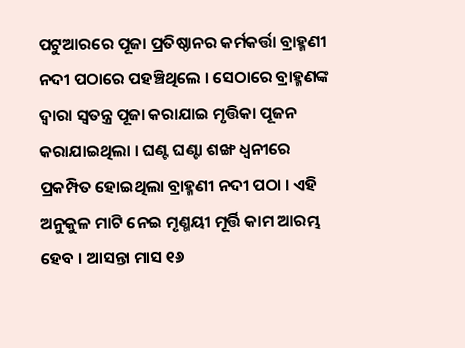ପଟୁଆରରେ ପୂଜା ପ୍ରତିଷ୍ଠାନର କର୍ମକର୍ତ୍ତା ବ୍ରାହ୍ମଣୀ ନଦୀ ପଠାରେ ପହଞ୍ଚିଥିଲେ । ସେଠାରେ ବ୍ରାହ୍ମଣଙ୍କ ଦ୍ୱାରା ସ୍ୱତନ୍ତ୍ର ପୂଜା କରାଯାଇ ମୃତ୍ତିକା ପୂଜନ କରାଯାଇଥିଲା । ଘଣ୍ଟ ଘଣ୍ଟା ଶଙ୍ଖ ଧ୍ୱନୀରେ ପ୍ରକମ୍ପିତ ହୋଇଥିଲା ବ୍ରାହ୍ମଣୀ ନଦୀ ପଠା । ଏହି ଅନୁକୁଳ ମାଟି ନେଇ ମୃଣ୍ମୟୀ ମୂର୍ତ୍ତି କାମ ଆରମ୍ଭ ହେବ । ଆସନ୍ତା ମାସ ୧୬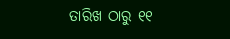ତାରିଖ ଠାରୁ ୧୧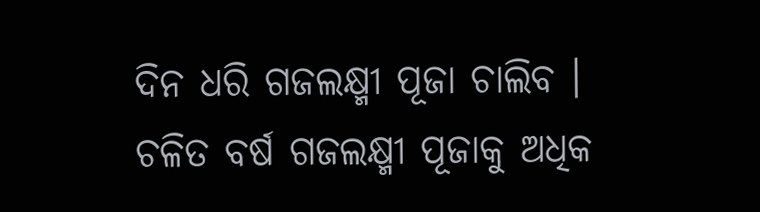ଦିନ ଧରି ଗଜଲକ୍ଷ୍ମୀ ପୂଜା ଚାଲିବ । ଚଳିତ ବର୍ଷ ଗଜଲକ୍ଷ୍ମୀ ପୂଜାକୁ ଅଧିକ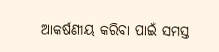ଆକର୍ଷଣୀୟ କରିବା ପାଇଁ ସମସ୍ତ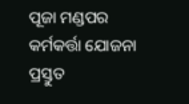ପୂଜା ମଣ୍ଡପର କର୍ମକର୍ତ୍ତା ଯୋଜନା ପ୍ରସ୍ତୁତ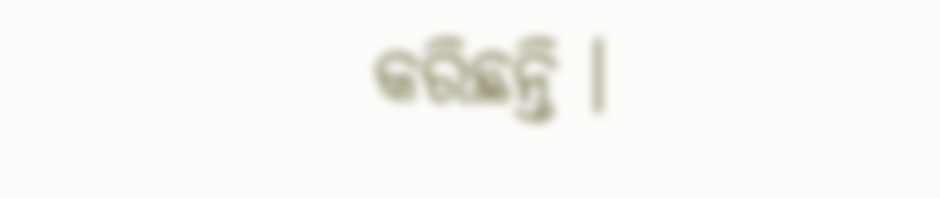କରିଛନ୍ତି ।